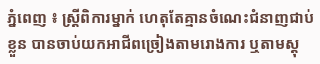ភ្នំពេញ ៖ ស្ត្រីពិការម្នាក់ ហេតុតែគ្មានចំណេះជំនាញជាប់ខ្លួន បានចាប់យកអាជីពច្រៀងតាមរោងការ ឬតាមស្តុ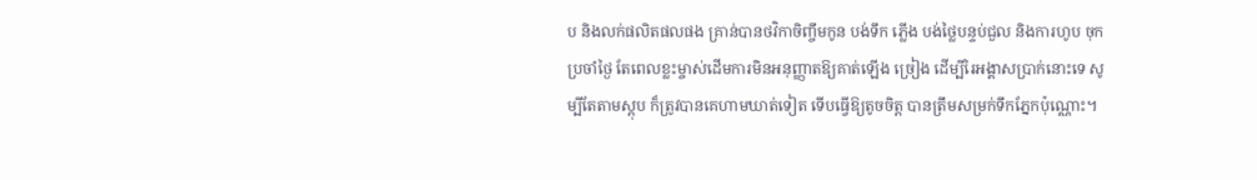ប និងលក់ផលិតផលផង គ្រាន់បានថវិកាចិញ្ចឹមកូន បង់ទឹក ភ្លើង បង់ថ្លៃបន្ទប់ជួល និងការហូប ចុកប្រចាំថ្ងៃ តែពេលខ្លះម្ចាស់ដើមការមិនអនុញ្ញាតឱ្យគាត់ឡើង ច្រៀង ដើម្បីរៃអង្គាសប្រាក់នោះទេ សូម្បីតែតាមស្តុប ក៏ត្រូវបានគេហាមឃាត់ទៀត ទើបធ្វើឱ្យតូចចិត្ត បានត្រឹមសម្រក់ទឹកភ្នែកប៉ុណ្ណោះ។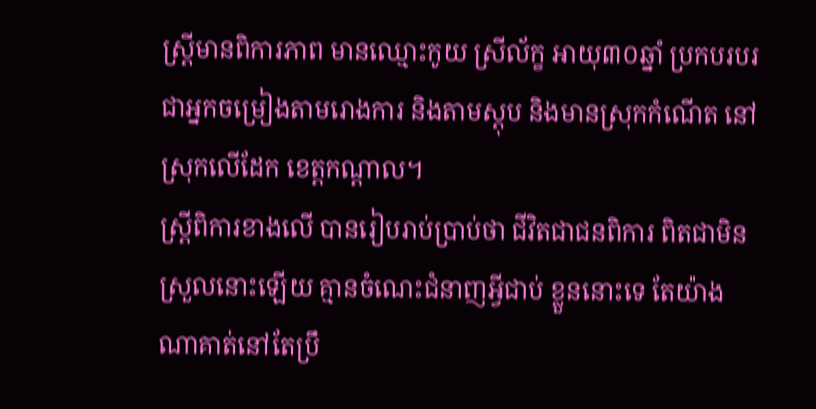ស្ត្រីមានពិការភាព មានឈ្មោះកូយ ស្រីល័ក្ខ អាយុ៣០ឆ្នាំ ប្រកបរបរជាអ្នកចម្រៀងតាមរោងការ និងតាមស្តុប និងមានស្រុកកំណើត នៅស្រុកលើដែក ខេត្តកណ្តាល។
ស្ត្រីពិការខាងលើ បានរៀបរាប់ប្រាប់ថា ជីវិតជាជនពិការ ពិតជាមិនស្រួលនោះឡើយ គ្មានចំណេះជំនាញអ្វីជាប់ ខ្លួននោះទេ តែយ៉ាងណាគាត់នៅតែប្រឹ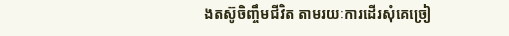ងតស៊ូចិញ្ចឹមជីវិត តាមរយៈការដើរសុំគេច្រៀ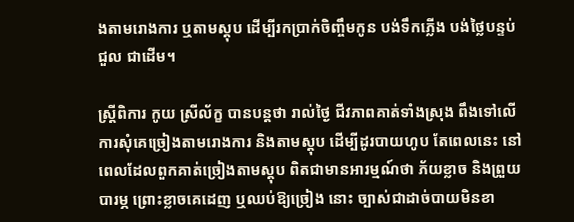ងតាមរោងការ ឬតាមស្តុប ដើម្បីរកប្រាក់ចិញ្ចឹមកូន បង់ទឹកភ្លើង បង់ថ្លៃបន្ទប់ជួល ជាដើម។

ស្ត្រីពិការ កូយ ស្រីល័ក្ខ បានបន្តថា រាល់ថ្ងៃ ជីវភាពគាត់ទាំងស្រុង ពឹងទៅលើការសុំគេច្រៀងតាមរោងការ និងតាមស្តុប ដើម្បីដូរបាយហូប តែពេលនេះ នៅពេលដែលពួកគាត់ច្រៀងតាមស្តុប ពិតជាមានអារម្មណ៍ថា ភ័យខ្លាច និងព្រួយបារម្ភ ព្រោះខ្លាចគេដេញ ឬឈប់ឱ្យច្រៀង នោះ ច្បាស់ជាដាច់បាយមិនខា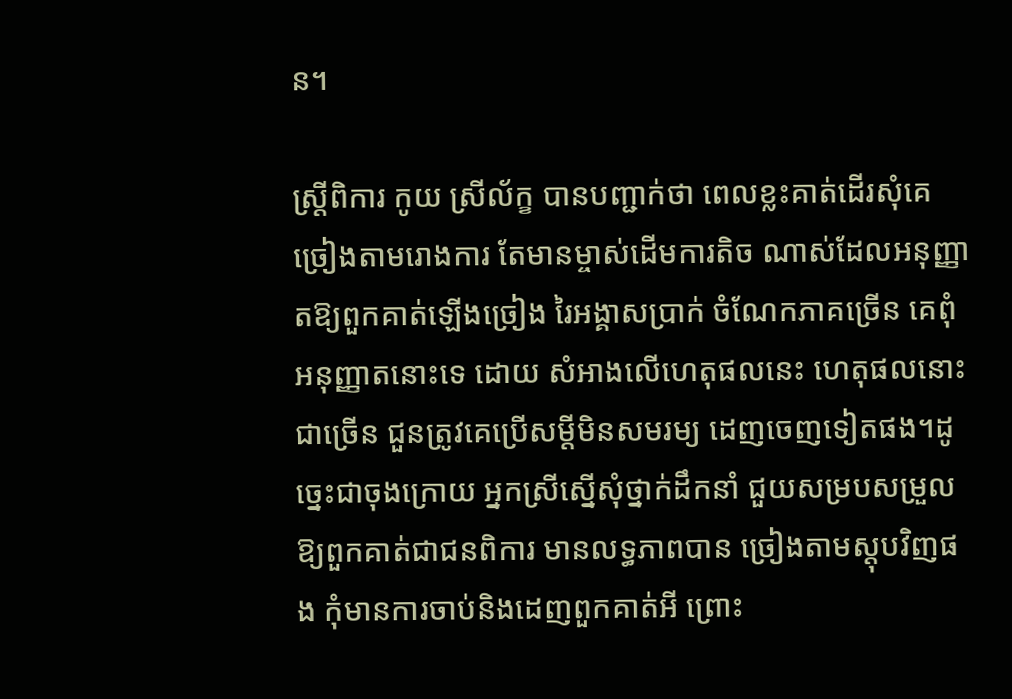ន។

ស្ត្រីពិការ កូយ ស្រីល័ក្ខ បានបញ្ជាក់ថា ពេលខ្លះគាត់ដើរសុំគេច្រៀងតាមរោងការ តែមានម្ចាស់ដើមការតិច ណាស់ដែលអនុញ្ញាតឱ្យពួកគាត់ឡើងច្រៀង រៃអង្គាសប្រាក់ ចំណែកភាគច្រើន គេពុំអនុញ្ញាតនោះទេ ដោយ សំអាងលើហេតុផលនេះ ហេតុផលនោះជាច្រើន ជួនត្រូវគេប្រើសម្តីមិនសមរម្យ ដេញចេញទៀតផង។ដូច្នេះជាចុងក្រោយ អ្នកស្រីស្នើសុំថ្នាក់ដឹកនាំ ជួយសម្របសម្រួលឱ្យពួកគាត់ជាជនពិការ មានលទ្ធភាពបាន ច្រៀងតាមស្តុបវិញផង កុំមានការចាប់និងដេញពួកគាត់អី ព្រោះ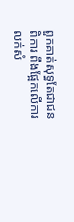ពួកគាត់សុទ្ធតែជាជនពិការ ពឹងផ្អែកលើការ លក់សំ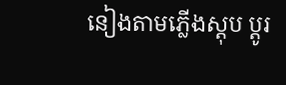នៀងតាមភ្លើងស្តុប ប្តូរ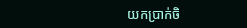យកប្រាក់ចិ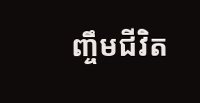ញ្ចឹមជីវិត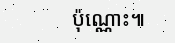ប៉ុណ្ណោះ៕